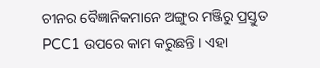ଚୀନର ବୈଜ୍ଞାନିକମାନେ ଅଙ୍ଗୁର ମଞ୍ଜିରୁ ପ୍ରସ୍ତୁତ PCC1 ଉପରେ କାମ କରୁଛନ୍ତି । ଏହା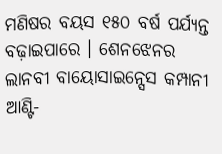ମଣିଷର ବୟସ ୧୫୦ ବର୍ଷ ପର୍ଯ୍ୟନ୍ତ ବଢ଼ାଇପାରେ । ଶେନଝେନର ଲାନବୀ ବାୟୋସାଇନ୍ସେସ କମ୍ପାନୀ ଆଣ୍ଟି-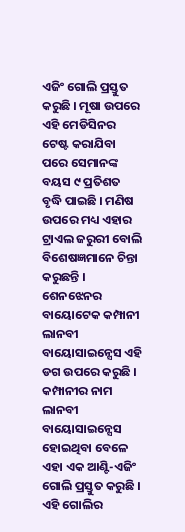ଏଜିଂ ଗୋଲି ପ୍ରସ୍ତୁତ କରୁଛି । ମୂଷା ଉପରେ ଏହି ମେଡିସିନର ଟେଷ୍ଟ କରାଯିବା ପରେ ସେମାନଙ୍କ ବୟସ ୯ ପ୍ରତିଶତ ବୃଦ୍ଧି ପାଇଛି । ମଣିଷ ଉପରେ ମଧ୍ୟ ଏହାର ଟ୍ରାଏଲ ଜରୁରୀ ବୋଲି ବିଶେଷଜ୍ଞମାନେ ଚିନ୍ତା କରୁଛନ୍ତି ।
ଶେନଝେନର ବାୟୋଟେକ କମ୍ପାନୀ ଲାନବୀ ବାୟୋସାଇନ୍ସେସ ଏହି ଡଗ ଉପରେ କରୁଛି । କମ୍ପାନୀର ନାମ ଲାନବୀ ବାୟୋସାଇନ୍ସେସ ହୋଇଥିବା ବେଳେ ଏହା ଏକ ଆଣ୍ଟି-ଏଜିଂ ଗୋଲି ପ୍ରସ୍ତୁତ କରୁଛି । ଏହି ଗୋଲିର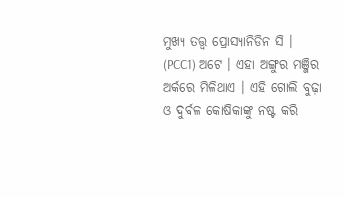ମୁଖ୍ୟ ତତ୍ତ୍ବ ପ୍ରୋସ୍ୟାନିଡିନ ସି । (PCC1) ଅଟେ । ଏହା ଅଙ୍ଗୁର ମଞ୍ଜିର ଅର୍କରେ ମିଳିଥାଏ । ଏହି ଗୋଲି ବୁଢ଼ା ଓ ଦୁର୍ବଳ କୋଷିକାଙ୍କୁ ନଷ୍ଟ କରି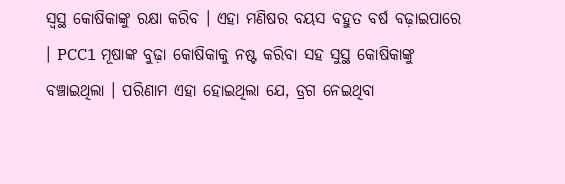ସ୍ବସ୍ଥ କୋଷିକାଙ୍କୁ ରକ୍ଷା କରିବ । ଏହା ମଣିଷର ବୟସ ବହୁତ ବର୍ଷ ବଢ଼ାଇପାରେ । PCC1 ମୂଷାଙ୍କ ବୁଢ଼ା କୋଷିକାକୁ ନଷ୍ଟ କରିବା ସହ ସୁସ୍ଥ କୋଷିକାଙ୍କୁ ବଞ୍ଚାଇଥିଲା । ପରିଣାମ ଏହା ହୋଇଥିଲା ଯେ, ଡ୍ରଗ ନେଇଥିବା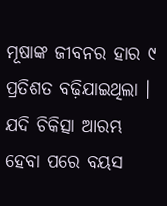ମୂଷାଙ୍କ ଜୀବନର ହାର ୯ ପ୍ରତିଶତ ବଢ଼ିଯାଇଥିଲା । ଯଦି ଚିକିତ୍ସା ଆରମ୍ଭ ହେବା ପରେ ବୟସ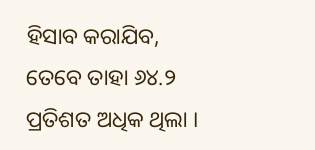ହିସାବ କରାଯିବ, ତେବେ ତାହା ୬୪.୨ ପ୍ରତିଶତ ଅଧିକ ଥିଲା ।